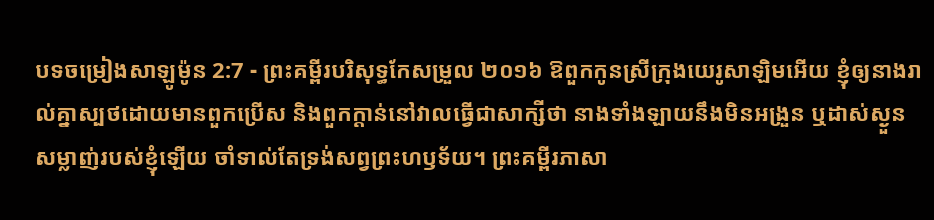បទចម្រៀងសាឡូម៉ូន 2:7 - ព្រះគម្ពីរបរិសុទ្ធកែសម្រួល ២០១៦ ឱពួកកូនស្រីក្រុងយេរូសាឡិមអើយ ខ្ញុំឲ្យនាងរាល់គ្នាស្បថដោយមានពួកប្រើស និងពួកក្តាន់នៅវាលធ្វើជាសាក្សីថា នាងទាំងឡាយនឹងមិនអង្រួន ឬដាស់ស្ងួនសម្លាញ់របស់ខ្ញុំឡើយ ចាំទាល់តែទ្រង់សព្វព្រះហឫទ័យ។ ព្រះគម្ពីរភាសា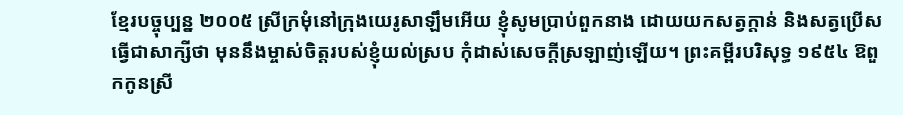ខ្មែរបច្ចុប្បន្ន ២០០៥ ស្រីក្រមុំនៅក្រុងយេរូសាឡឹមអើយ ខ្ញុំសូមប្រាប់ពួកនាង ដោយយកសត្វក្ដាន់ និងសត្វប្រើសធ្វើជាសាក្សីថា មុននឹងម្ចាស់ចិត្តរបស់ខ្ញុំយល់ស្រប កុំដាស់សេចក្ដីស្រឡាញ់ឡើយ។ ព្រះគម្ពីរបរិសុទ្ធ ១៩៥៤ ឱពួកកូនស្រី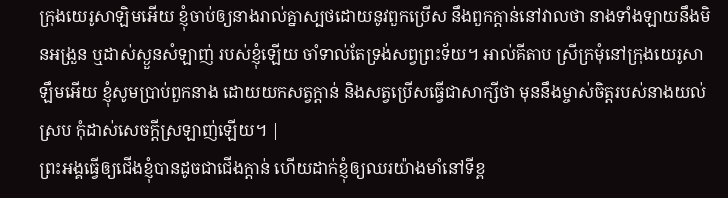ក្រុងយេរូសាឡិមអើយ ខ្ញុំចាប់ឲ្យនាងរាល់គ្នាស្បថដោយនូវពួកប្រើស នឹងពួកក្តាន់នៅវាលថា នាងទាំងឡាយនឹងមិនអង្រួន ឬដាស់ស្ងួនសំឡាញ់ របស់ខ្ញុំឡើយ ចាំទាល់តែទ្រង់សព្វព្រះទ័យ។ អាល់គីតាប ស្រីក្រមុំនៅក្រុងយេរូសាឡឹមអើយ ខ្ញុំសូមប្រាប់ពួកនាង ដោយយកសត្វក្ដាន់ និងសត្វប្រើសធ្វើជាសាក្សីថា មុននឹងម្ចាស់ចិត្តរបស់នាងយល់ស្រប កុំដាស់សេចក្ដីស្រឡាញ់ឡើយ។ |
ព្រះអង្គធ្វើឲ្យជើងខ្ញុំបានដូចជាជើងក្តាន់ ហើយដាក់ខ្ញុំឲ្យឈរយ៉ាងមាំនៅទីខ្ព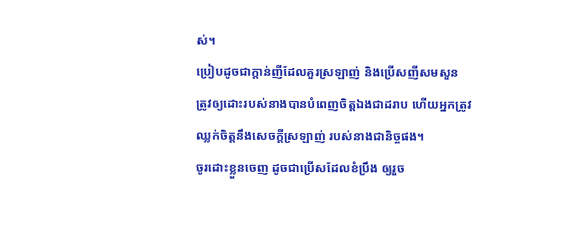ស់។
ប្រៀបដូចជាក្តាន់ញីដែលគួរស្រឡាញ់ និងប្រើសញីសមសួន ត្រូវឲ្យដោះរបស់នាងបានបំពេញចិត្តឯងជាដរាប ហើយអ្នកត្រូវឈ្លក់ចិត្តនឹងសេចក្ដីស្រឡាញ់ របស់នាងជានិច្ចផង។
ចូរដោះខ្លួនចេញ ដូចជាប្រើសដែលខំប្រឹង ឲ្យរួច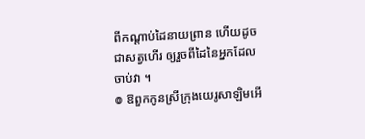ពីកណ្ដាប់ដៃនាយព្រាន ហើយដូចជាសត្វហើរ ឲ្យរួចពីដៃនៃអ្នកដែលចាប់វា ។
៙ ឱពួកកូនស្រីក្រុងយេរូសាឡិមអើ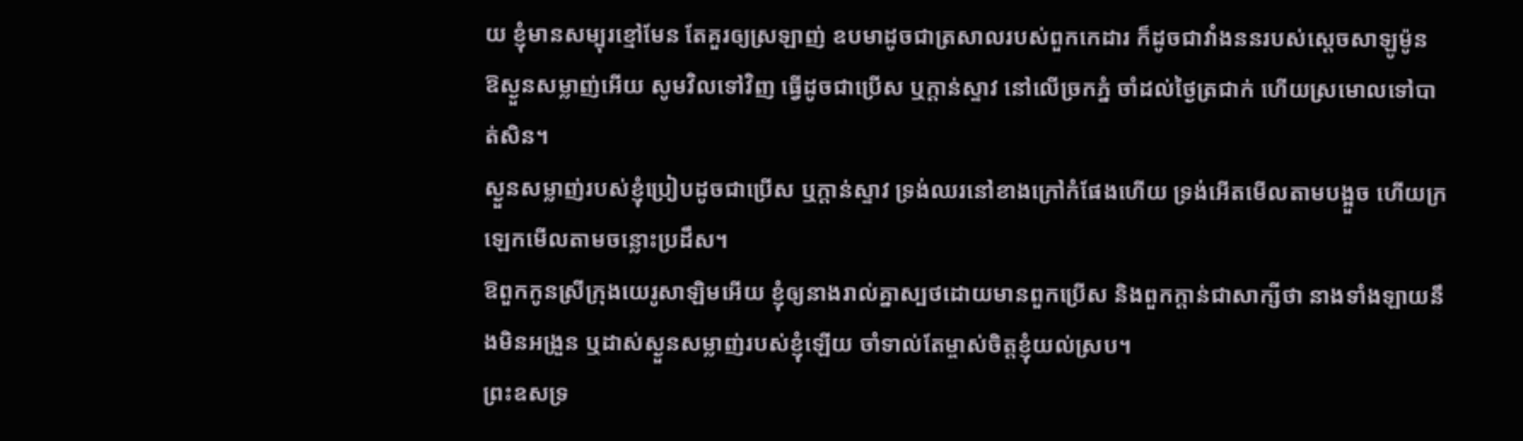យ ខ្ញុំមានសម្បុរខ្មៅមែន តែគួរឲ្យស្រឡាញ់ ឧបមាដូចជាត្រសាលរបស់ពួកកេដារ ក៏ដូចជាវាំងននរបស់ស្តេចសាឡូម៉ូន
ឱស្ងួនសម្លាញ់អើយ សូមវិលទៅវិញ ធ្វើដូចជាប្រើស ឬក្តាន់ស្ទាវ នៅលើច្រកភ្នំ ចាំដល់ថ្ងៃត្រជាក់ ហើយស្រមោលទៅបាត់សិន។
ស្ងួនសម្លាញ់របស់ខ្ញុំប្រៀបដូចជាប្រើស ឬក្តាន់ស្ទាវ ទ្រង់ឈរនៅខាងក្រៅកំផែងហើយ ទ្រង់អើតមើលតាមបង្អួច ហើយក្រឡេកមើលតាមចន្លោះប្រដឹស។
ឱពួកកូនស្រីក្រុងយេរូសាឡិមអើយ ខ្ញុំឲ្យនាងរាល់គ្នាស្បថដោយមានពួកប្រើស និងពួកក្តាន់ជាសាក្សីថា នាងទាំងឡាយនឹងមិនអង្រួន ឬដាស់ស្ងួនសម្លាញ់របស់ខ្ញុំឡើយ ចាំទាល់តែម្ចាស់ចិត្តខ្ញុំយល់ស្រប។
ព្រះឧសទ្រ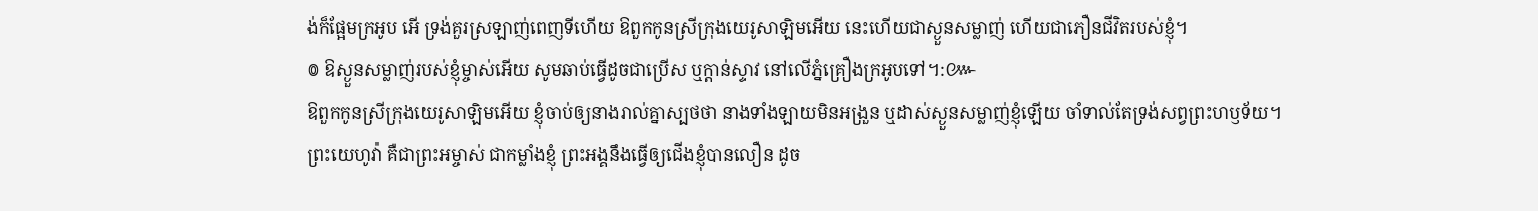ង់ក៏ផ្អែមក្រអូប អើ ទ្រង់គួរស្រឡាញ់ពេញទីហើយ ឱពួកកូនស្រីក្រុងយេរូសាឡិមអើយ នេះហើយជាស្ងួនសម្លាញ់ ហើយជាភឿនជីវិតរបស់ខ្ញុំ។
៙ ឱស្ងួនសម្លាញ់របស់ខ្ញុំម្ចាស់អើយ សូមឆាប់ធ្វើដូចជាប្រើស ឬក្តាន់ស្ទាវ នៅលើភ្នំគ្រឿងក្រអូបទៅ។:៚
ឱពួកកូនស្រីក្រុងយេរូសាឡិមអើយ ខ្ញុំចាប់ឲ្យនាងរាល់គ្នាស្បថថា នាងទាំងឡាយមិនអង្រួន ឬដាស់ស្ងួនសម្លាញ់ខ្ញុំឡើយ ចាំទាល់តែទ្រង់សព្វព្រះហឫទ័យ។
ព្រះយេហូវ៉ា គឺជាព្រះអម្ចាស់ ជាកម្លាំងខ្ញុំ ព្រះអង្គនឹងធ្វើឲ្យជើងខ្ញុំបានលឿន ដូច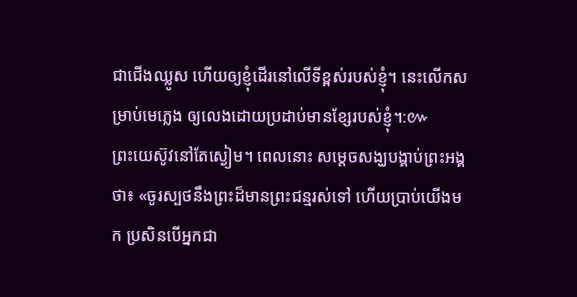ជាជើងឈ្លូស ហើយឲ្យខ្ញុំដើរនៅលើទីខ្ពស់របស់ខ្ញុំ។ នេះលើកសម្រាប់មេភ្លេង ឲ្យលេងដោយប្រដាប់មានខ្សែរបស់ខ្ញុំ។:៚
ព្រះយេស៊ូវនៅតែស្ងៀម។ ពេលនោះ សម្ដេចសង្ឃបង្គាប់ព្រះអង្គថា៖ «ចូរស្បថនឹងព្រះដ៏មានព្រះជន្មរស់ទៅ ហើយប្រាប់យើងមក ប្រសិនបើអ្នកជា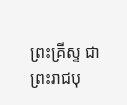ព្រះគ្រីស្ទ ជាព្រះរាជបុ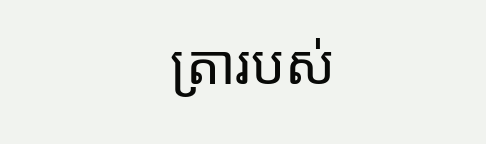ត្រារបស់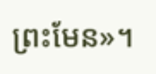ព្រះមែន»។